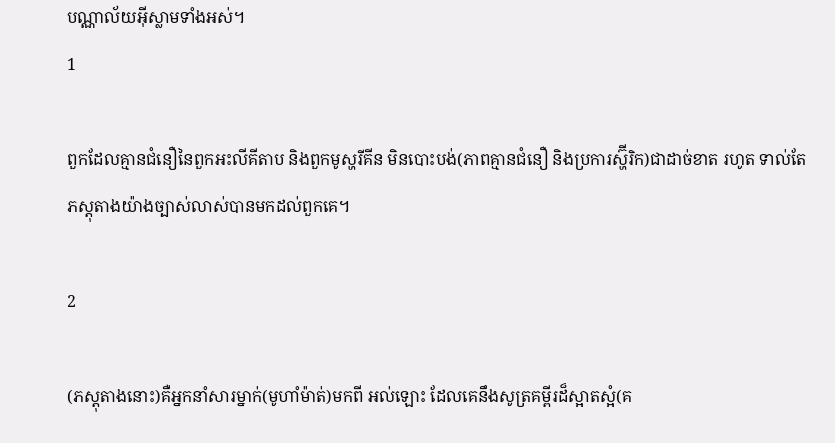បណ្ណាល័យអ៊ីស្លាមទាំងអស់។
1

ពួកដែលគ្មានជំនឿនៃពួកអះលីគីតាប និងពួកមូស្ហរីគីន មិនបោះបង់(ភាពគ្មានជំនឿ និងប្រការស្ហ៊ីរិក)ជាដាច់ខាត រហូត ទាល់តែភស្ដុតាងយ៉ាងច្បាស់លាស់បានមកដល់ពួកគេ។

2

(ភស្ដុតាងនោះ)គឺអ្នកនាំសារម្នាក់(មូហាំម៉ាត់)មកពី អល់ឡោះ ដែលគេនឹងសូត្រគម្ពីរដ៏ស្អាតស្អំ(គ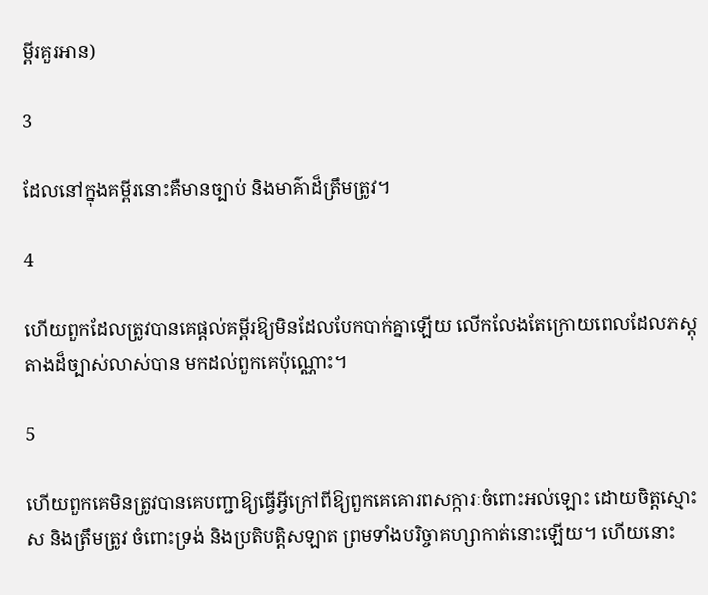ម្ពីរគួរអាន)

3

ដែលនៅក្នុងគម្ពីរនោះគឺមានច្បាប់ និងមាគ៌ាដ៏ត្រឹមត្រូវ។

4

ហើយពួកដែលត្រូវបានគេផ្ដល់គម្ពីរឱ្យមិនដែលបែកបាក់គ្នាឡើយ លើកលែងតែក្រោយពេលដែលភស្ដុតាងដ៏ច្បាស់លាស់បាន មកដល់ពួកគេប៉ុណ្ណោះ។

5

ហើយពួកគេមិនត្រូវបានគេបញ្ជាឱ្យធើ្វអ្វីក្រៅពីឱ្យពួកគេគោរពសក្ការៈចំពោះអល់ឡោះ ដោយចិត្ដស្មោះស និងត្រឹមត្រូវ ចំពោះទ្រង់ និងប្រតិបត្ដិសឡាត ព្រមទាំងបរិច្ចាគហ្សាកាត់នោះឡើយ។ ហើយនោះ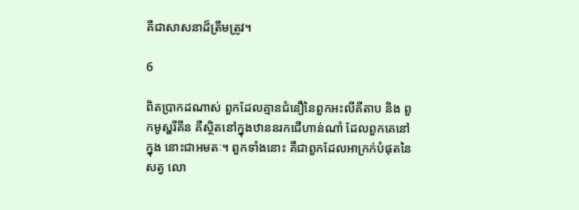គឺជាសាសនាដ៏ត្រឹមត្រូវ។

6

ពិតប្រាកដណាស់ ពួកដែលគ្មានជំនឿនៃពួកអះលីគីតាប និង ពួកមូស្ហរីគីន គឺសិ្ថតនៅក្នុងឋាននរកជើហាន់ណាំ ដែលពួកគេនៅក្នុង នោះជាអមតៈ។ ពួកទាំងនោះ គឺជាពួកដែលអាក្រក់បំផុតនៃសត្វ លោ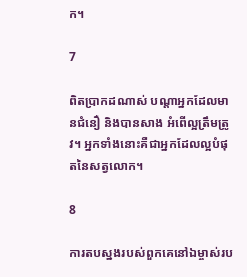ក។

7

ពិតប្រាកដណាស់ បណ្ដាអ្នកដែលមានជំនឿ និងបានសាង អំពើល្អត្រឹមត្រូវ។ អ្នកទាំងនោះគឺជាអ្នកដែលល្អបំផុតនៃសត្វលោក។

8

ការតបស្នងរបស់ពួកគេនៅឯម្ចាស់រប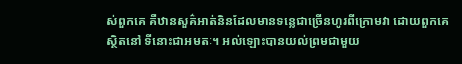ស់ពួកគេ គឺឋានសួគ៌អាត់និនដែលមានទនេ្លជាច្រើនហូរពីក្រោមវា ដោយពួកគេស្ថិតនៅ ទីនោះជាអមតៈ។ អល់ឡោះបានយល់ព្រមជាមួយ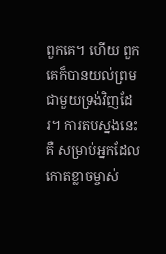ពួកគេ។ ហើយ ពួកគេក៏បានយល់ព្រមជាមួយទ្រង់វិញដែរ។ ការតបស្នងនេះគឺ សម្រាប់អ្នកដែលកោតខ្លាចម្ចាស់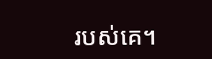របស់គេ។